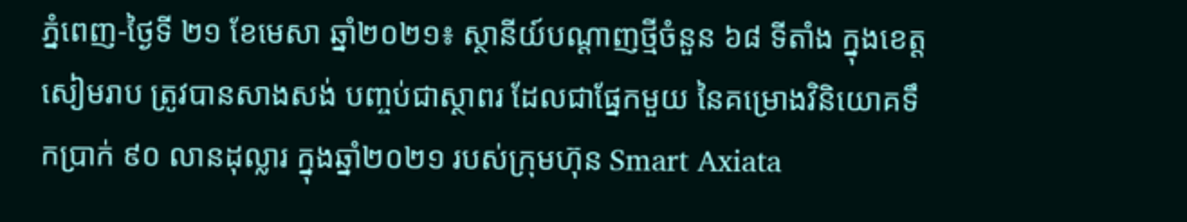ភ្នំពេញ-ថ្ងៃទី ២១ ខែមេសា ឆ្នាំ២០២១៖ ស្ថានីយ៍បណ្តាញថ្មីចំនួន ៦៨ ទីតាំង ក្នុងខេត្តសៀមរាប ត្រូវបានសាងសង់ បញ្ចប់ជាស្ថាពរ ដែលជាផ្នែកមួយ នៃគម្រោងវិនិយោគទឹកប្រាក់ ៩០ លានដុល្លារ ក្នុងឆ្នាំ២០២១ របស់ក្រុមហ៊ុន Smart Axiata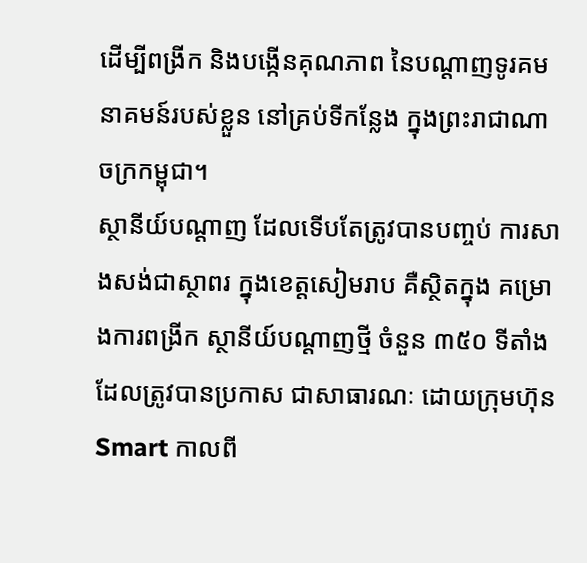ដើម្បីពង្រីក និងបង្កើនគុណភាព នៃបណ្ដាញទូរគមនាគមន៍របស់ខ្លួន នៅគ្រប់ទីកន្លែង ក្នុងព្រះរាជាណាចក្រកម្ពុជា។
ស្ថានីយ៍បណ្តាញ ដែលទើបតែត្រូវបានបញ្ចប់ ការសាងសង់ជាស្ថាពរ ក្នុងខេត្តសៀមរាប គឺស្ថិតក្នុង គម្រោងការពង្រីក ស្ថានីយ៍បណ្តាញថ្មី ចំនួន ៣៥០ ទីតាំង ដែលត្រូវបានប្រកាស ជាសាធារណៈ ដោយក្រុមហ៊ុន Smart កាលពី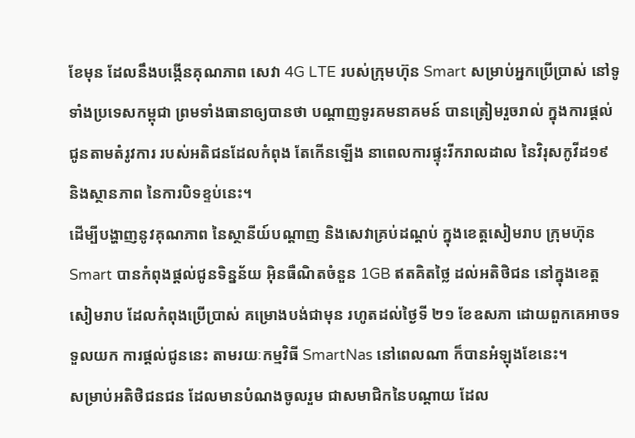ខែមុន ដែលនឹងបង្កើនគុណភាព សេវា 4G LTE របស់ក្រុមហ៊ុន Smart សម្រាប់អ្នកប្រើប្រាស់ នៅទូទាំងប្រទេសកម្ពុជា ព្រមទាំងធានាឲ្យបានថា បណ្ដាញទូរគមនាគមន៍ បានត្រៀមរួចរាល់ ក្នុងការផ្ដល់ជូនតាមតំរូវការ របស់អតិជនដែលកំពុង តែកើនឡើង នាពេលការផ្ទុះរីករាលដាល នៃវិរុសកូវីដ១៩ និងស្ថានភាព នៃការបិទខ្ទប់នេះ។
ដើម្បីបង្ហាញនូវគុណភាព នៃស្ថានីយ៍បណ្តាញ និងសេវាគ្រប់ដណ្ដប់ ក្នុងខេត្តសៀមរាប ក្រុមហ៊ុន Smart បានកំពុងផ្ដល់ជូនទិន្នន័យ អ៊ិនធឺណិតចំនួន 1GB ឥតគិតថ្លៃ ដល់អតិថិជន នៅក្នុងខេត្តសៀមរាប ដែលកំពុងប្រើប្រាស់ គម្រោងបង់ជាមុន រហូតដល់ថ្ងៃទី ២១ ខែឧសភា ដោយពួកគេអាចទទួលយក ការផ្ដល់ជូននេះ តាមរយៈកម្មវិធី SmartNas នៅពេលណា ក៏បានអំឡុងខែនេះ។
សម្រាប់អតិថិជនជន ដែលមានបំណងចូលរួម ជាសមាជិកនៃបណ្ដាយ ដែល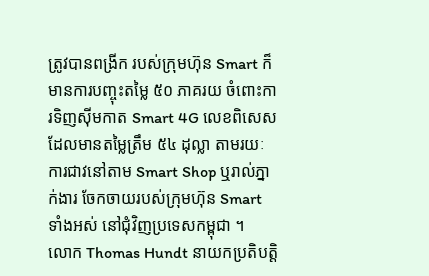ត្រូវបានពង្រីក របស់ក្រុមហ៊ុន Smart ក៏មានការបញ្ចុះតម្លៃ ៥០ ភាគរយ ចំពោះការទិញស៊ីមកាត Smart 4G លេខពិសេស ដែលមានតម្លៃត្រឹម ៥៤ ដុល្លា តាមរយៈ ការជាវនៅតាម Smart Shop ឬរាល់ភ្នាក់ងារ ចែកចាយរបស់ក្រុមហ៊ុន Smart ទាំងអស់ នៅជុំវិញប្រទេសកម្ពុជា ។
លោក Thomas Hundt នាយកប្រតិបត្តិ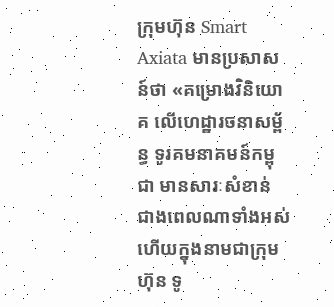ក្រុមហ៊ុន Smart Axiata មានប្រសាសន៍ថា «គម្រោងវិនិយោគ លើហេដ្ឋារចនាសម្ព័ន្ធ ទូរគមនាគមន៍កម្ពុជា មានសារៈសំខាន់ ជាងពេលណាទាំងអស់ ហើយក្នុងនាមជាក្រុមហ៊ុន ទូ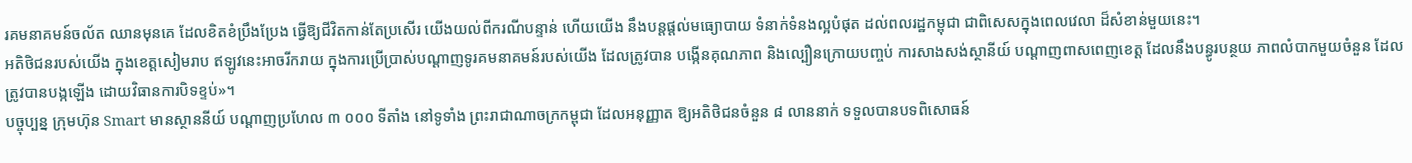រគមនាគមន៍ចល័ត ឈានមុនគេ ដែលខិតខំប្រឹងប្រែង ធ្វើឱ្យជីវិតកាន់តែប្រសើរ យើងយល់ពីករណីបន្ទាន់ ហើយយើង នឹងបន្តផ្តល់មធ្យោបាយ ទំនាក់ទំនងល្អបំផុត ដល់ពលរដ្ឋកម្ពុជា ជាពិសេសក្នុងពេលវេលា ដ៏សំខាន់មួយនេះ។
អតិថិជនរបស់យើង ក្នុងខេត្តសៀមរាប ឥឡូវនេះអាចរីករាយ ក្នុងការប្រើប្រាស់បណ្ដាញទូរគមនាគមន៍របស់យើង ដែលត្រូវបាន បង្កើនគុណភាព និងល្បឿនក្រោយបញ្ចប់ ការសាងសង់ស្ថានីយ៍ បណ្តាញពាសពេញខេត្ត ដែលនឹងបន្ធូរបន្ថយ ភាពលំបាកមួយចំនួន ដែលត្រូវបានបង្កឡើង ដោយវិធានការបិទខ្ទប់»។
បច្ចុប្បន្ន ក្រុមហ៊ុន Smart មានស្ថាននីយ៍ បណ្តាញប្រហែល ៣ ០០០ ទីតាំង នៅទូទាំង ព្រះរាជាណាចក្រកម្ពុជា ដែលអនុញ្ញាត ឱ្យអតិថិជនចំនួន ៨ លាននាក់ ទទួលបានបទពិសោធន៍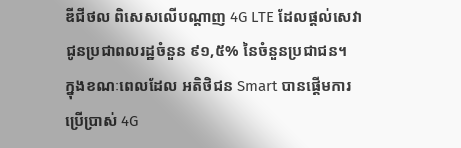ឌីជីថល ពិសេសលើបណ្តាញ 4G LTE ដែលផ្ដល់សេវា ជូនប្រជាពលរដ្ឋចំនួន ៩១,៥% នៃចំនួនប្រជាជន។
ក្នុងខណៈពេលដែល អតិថិជន Smart បានផ្ដើមការប្រើប្រាស់ 4G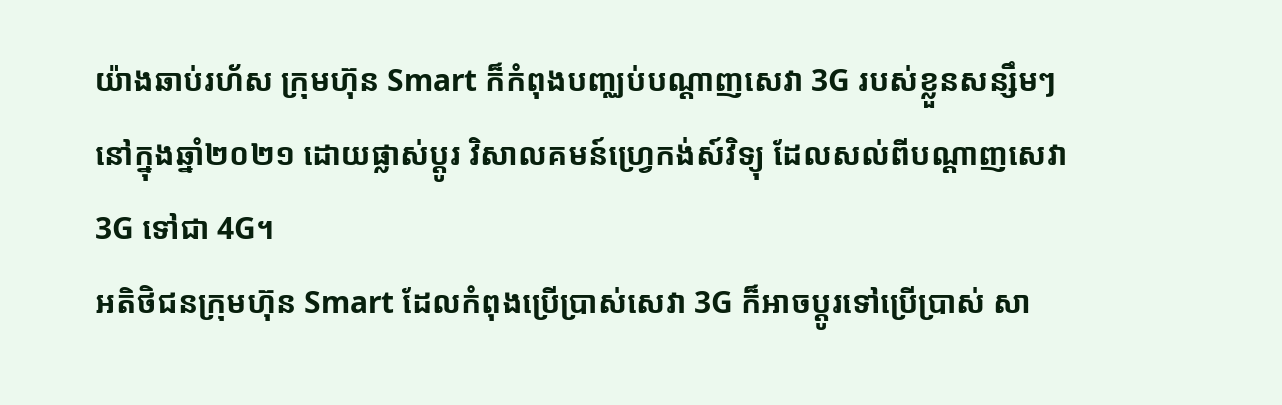យ៉ាងឆាប់រហ័ស ក្រុមហ៊ុន Smart ក៏កំពុងបញ្ឈប់បណ្ដាញសេវា 3G របស់ខ្លួនសន្សឹមៗ នៅក្នុងឆ្នាំ២០២១ ដោយផ្លាស់ប្ដូរ វិសាលគមន៍ហ្វ្រេកង់ស៍វិទ្យុ ដែលសល់ពីបណ្ដាញសេវា 3G ទៅជា 4G។
អតិថិជនក្រុមហ៊ុន Smart ដែលកំពុងប្រើប្រាស់សេវា 3G ក៏អាចប្ដូរទៅប្រើប្រាស់ សា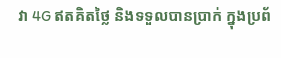វា 4G ឥតគិតថ្លៃ និងទទួលបានប្រាក់ ក្នុងប្រព័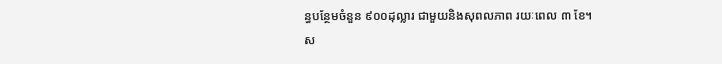ន្ធបន្ថែមចំនួន ៩០០ដុល្លារ ជាមួយនិងសុពលភាព រយៈពេល ៣ ខែ។
ស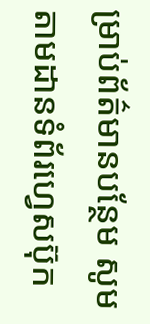ម្រាប់ព័ត៌មានបន្ថែម សូមតាមដានទំព័រហ្វេសប៊ុក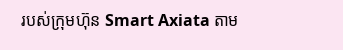របស់ក្រុមហ៊ុន Smart Axiata តាម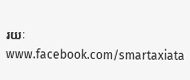រយៈ www.facebook.com/smartaxiata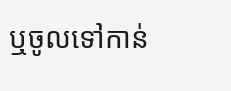ឬចូលទៅកាន់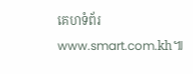គេហទំព័រ www.smart.com.kh៕